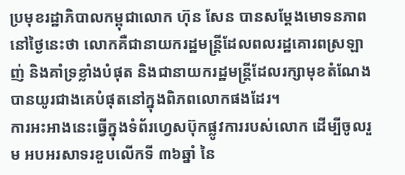ប្រមុខរដ្ឋាភិបាលកម្ពុជាលោក ហ៊ុន សែន បានសម្តែងមោទនភាពនៅថ្ងៃនេះថា លោកគឺជានាយករដ្ឋមន្រ្តីដែលពលរដ្ឋគោរពស្រឡាញ់ និងគាំទ្រខ្លាំងបំផុត និងជានាយករដ្ឋមន្ត្រីដែលរក្សាមុខតំណែងបានយូរជាងគេបំផុតនៅក្នុងពិភពលោកផងដែរ។
ការអះអាងនេះធ្វើក្នុងទំព័រហ្វេសប៊ុកផ្លូវការរបស់លោក ដើម្បីចូលរួម អបអរសាទរខួបលើកទី ៣៦ឆ្នាំ នៃ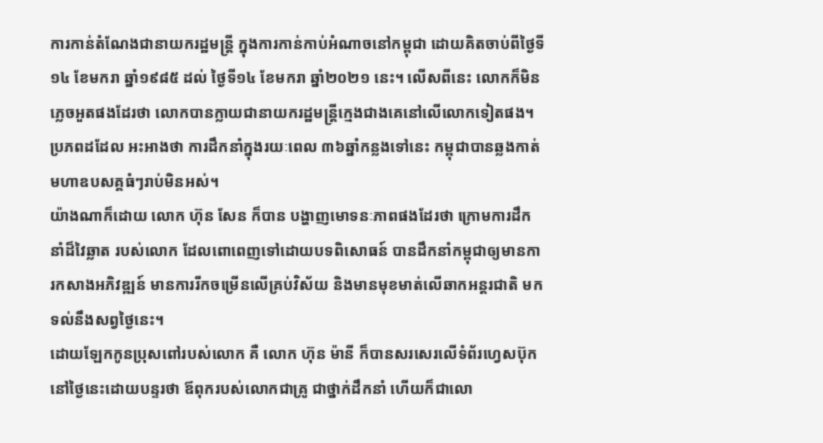ការកាន់តំណែងជានាយករដ្ឋមន្ត្រី ក្នុងការកាន់កាប់អំណាចនៅកម្ពុជា ដោយគិតចាប់ពីថ្ងៃទី១៤ ខែមករា ឆ្នាំ១៩៨៥ ដល់ ថ្ងៃទី១៤ ខែមករា ឆ្នាំ២០២១ នេះ។ លើសពីនេះ លោកក៏មិនភ្លេចអួតផងដែរថា លោកបានក្លាយជានាយករដ្ឋមន្ត្រីក្មេងជាងគេនៅលើលោកទៀតផង។
ប្រភពដដែល អះអាងថា ការដឹកនាំក្នុងរយៈពេល ៣៦ឆ្នាំកន្លងទៅនេះ កម្ពុជាបានឆ្លងកាត់មហាឧបសគ្គធំៗរាប់មិនអស់។
យ៉ាងណាក៏ដោយ លោក ហ៊ុន សែន ក៏បាន បង្ហាញមោទនៈភាពផងដែរថា ក្រោមការដឹកនាំដ៏វៃឆ្លាត របស់លោក ដែលពោពេញទៅដោយបទពិសោធន៍ បានដឹកនាំកម្ពុជាឲ្យមានការកសាងអភិវឌ្ឍន៍ មានការរីកចម្រើនលើគ្រប់វិស័យ និងមានមុខមាត់លើឆាកអន្តរជាតិ មកទល់នឹងសព្វថ្ងៃនេះ។
ដោយឡែកកូនប្រុសពៅរបស់លោក គឺ លោក ហ៊ុន ម៉ានី ក៏បានសរសេរលើទំព័រហ្វេសប៊ុកនៅថ្ងៃនេះដោយបន្ទរថា ឪពុករបស់លោកជាគ្រូ ជាថ្នាក់ដឹកនាំ ហើយក៏ជាលោ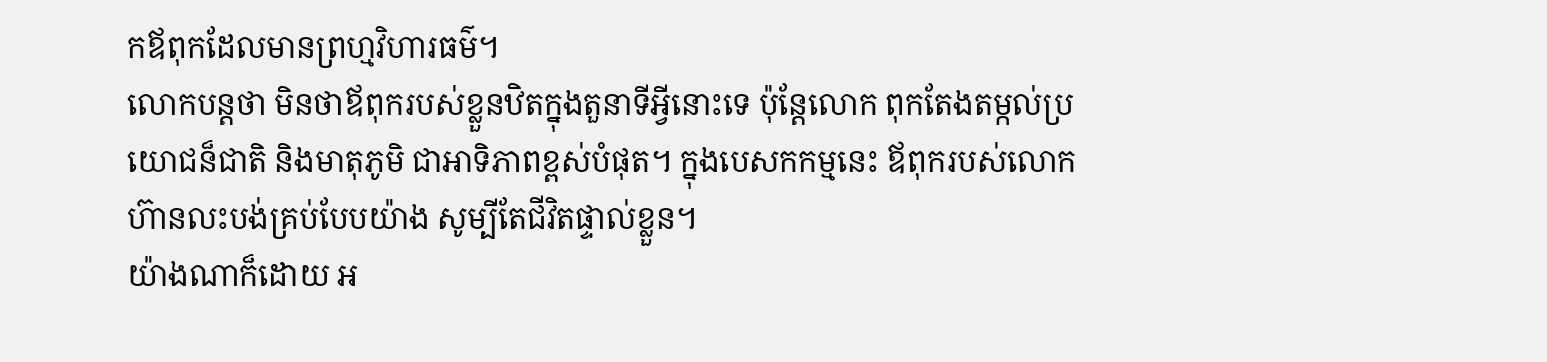កឪពុកដែលមានព្រហ្មវិហារធម៌។
លោកបន្តថា មិនថាឪពុករបស់ខ្លួនឋិតក្នុងតួនាទីអ្វីនោះទេ ប៉ុន្តែលោក ពុកតែងតម្កល់ប្រយោជន៏ជាតិ និងមាតុភូមិ ជាអាទិភាពខ្ពស់បំផុត។ ក្នុងបេសកកម្មនេះ ឪពុករបស់លោកហ៊ានលះបង់គ្រប់បែបយ៉ាង សូម្បីតែជីវិតផ្ទាល់ខ្លួន។
យ៉ាងណាក៏ដោយ អ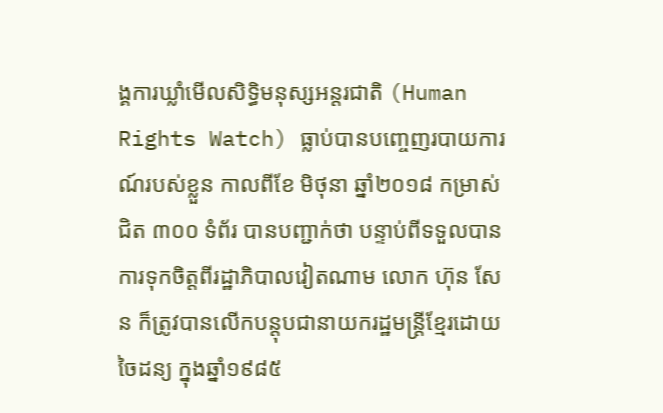ង្គការឃ្លាំមើលសិទ្ធិមនុស្សអន្តរជាតិ (Human Rights Watch) ធ្លាប់បានបញ្ចេញរបាយការណ៍របស់ខ្លួន កាលពីខែ មិថុនា ឆ្នាំ២០១៨ កម្រាស់ជិត ៣០០ ទំព័រ បានបញ្ជាក់ថា បន្ទាប់ពីទទួលបានការទុកចិត្តពីរដ្ឋាភិបាលវៀតណាម លោក ហ៊ុន សែន ក៏ត្រូវបានលើកបន្តុបជានាយករដ្ឋមន្ត្រីខ្មែរដោយចៃដន្យ ក្នុងឆ្នាំ១៩៨៥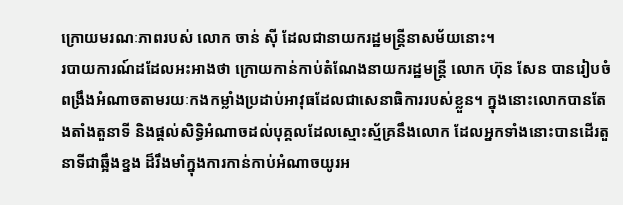ក្រោយមរណៈភាពរបស់ លោក ចាន់ ស៊ី ដែលជានាយករដ្ឋមន្ត្រីនាសម័យនោះ។
របាយការណ៍ដដែលអះអាងថា ក្រោយកាន់កាប់តំណែងនាយករដ្ឋមន្ត្រី លោក ហ៊ុន សែន បានរៀបចំពង្រឹងអំណាចតាមរយៈកងកម្លាំងប្រដាប់អាវុធដែលជាសេនាធិការរបស់ខ្លួន។ ក្នុងនោះលោកបានតែងតាំងតួនាទី និងផ្តល់សិទ្ធិអំណាចដល់បុគ្គលដែលស្មោះស្ម័គ្រនឹងលោក ដែលអ្នកទាំងនោះបានដើរតួនាទីជាឆ្អឹងខ្នង ដ៏រឹងមាំក្នុងការកាន់កាប់អំណាចយូរអ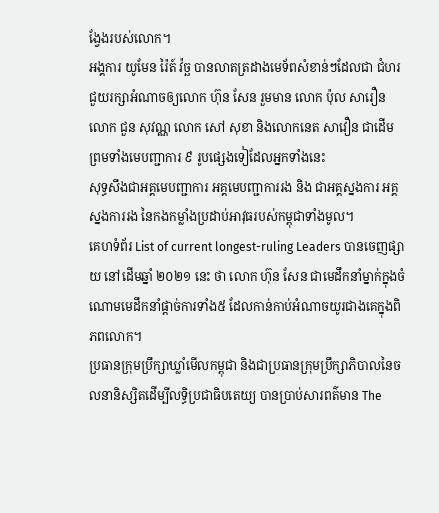ង្វែងរបស់លោក។
អង្គការ យូមែន រ៉ៃត៍ វ៉ច្ឆ បានលាតត្រដាងមេទ័ពសំខាន់ៗដែលជា ជំហរជួយរក្សាអំណាចឲ្យលោក ហ៊ុន សែន រួមមាន លោក ប៉ុល សារឿន លោក ជួន សុវណ្ណ លោក សៅ សុខា និងលោកនេត សាវឿន ជាដើម ព្រមទាំងមេបញ្ជាការ ៩ រូបផ្សេងទៀដែលអ្នកទាំងនេះ
សុទ្ធសឹងជាអគ្គមេបញ្ជាការ អគ្គមេបញ្ជាការរង និង ជាអគ្គស្នងការ អគ្គស្នងការរង នៃកងកម្លាំងប្រដាប់អាវុធរបស់កម្ពុជាទាំងមូល។
គេហទំព័រ List of current longest-ruling Leaders បានចេញផ្សាយ នៅដើមឆ្នាំ ២០២១ នេះ ថា លោក ហ៊ុន សែន ជាមេដឹកនាំម្នាក់ក្នុងចំណោមមេដឹកនាំផ្តាច់ការទាំង៥ ដែលកាន់កាប់អំណាចយូរជាងគេក្នុងពិភពលោក។
ប្រធានក្រុមប្រឹក្សាឃ្លាំមើលកម្ពុជា និងជាប្រធានក្រុមប្រឹក្សាភិបាលនៃចលនានិស្សិតដើម្បីលទ្ធិប្រជាធិបតេយ្យ បានប្រាប់សារពត៌មាន The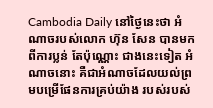Cambodia Daily នៅថ្ងៃនេះថា អំណាចរបស់លោក ហ៊ុន សែន បានមកពីការប្លន់ តែប៉ុណ្ណោះ ជាងនេះទៀត អំណាចនោះ គឺជាអំណាចដែលយល់ព្រមបម្រើផែនការគ្រប់យ៉ាង របស់របស់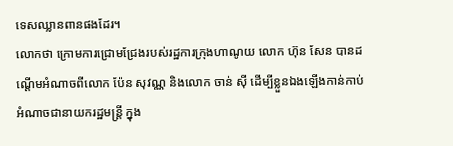ទេសឈ្លានពានផងដែរ។
លោកថា ក្រោមការជ្រោមជ្រែងរបស់រដ្ឋការក្រុងហាណូយ លោក ហ៊ុន សែន បានដណ្តើមអំណាចពីលោក ប៉ែន សុវណ្ណ និងលោក ចាន់ ស៊ី ដើម្បីខ្លួនឯងឡើងកាន់កាប់អំណាចជានាយករដ្ឋមន្ត្រី ក្នុង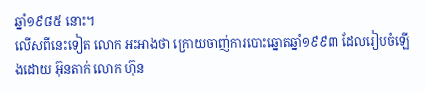ឆ្នាំ១៩៨៥ នោះ។
លើសពីនេះទៀត លោក អះអាងថា ក្រោយចាញ់ការបោះឆ្នោតឆ្នាំ១៩៩៣ ដែលរៀបចំឡើងដោយ អ៊ុនតាក់ លោក ហ៊ុន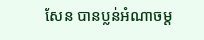សែន បានប្លន់អំណាចម្ត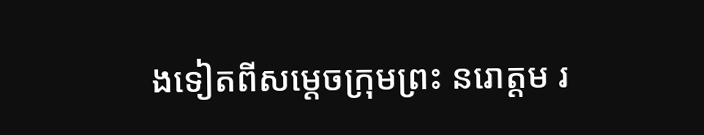ងទៀតពីសម្តេចក្រុមព្រះ នរោត្តម រ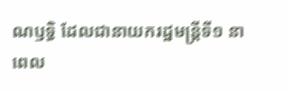ណឫទ្ធិ ដែលជានាយករដ្ឋមន្ត្រីទី១ នាពេល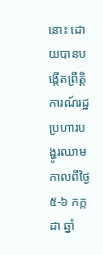នោះ ដោយបានបង្កើតព្រឹត្តិការណ៍រដ្ឋប្រហារបង្ហូរឈាម កាលពីថ្ងៃ ៥-៦ កក្កដា ឆ្នាំ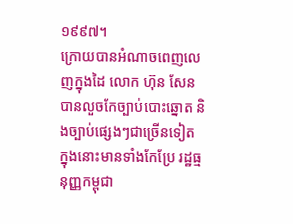១៩៩៧។
ក្រោយបានអំណាចពេញលេញក្នុងដៃ លោក ហ៊ុន សែន បានលួចកែច្បាប់បោះឆ្នោត និងច្បាប់ផ្សេងៗជាច្រើនទៀត ក្នុងនោះមានទាំងកែប្រែ រដ្ឋធ្មនុញ្ញកម្ពុជា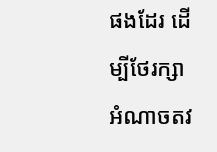ផងដែរ ដើម្បីថែរក្សាអំណាចតវ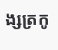ង្សត្រកូ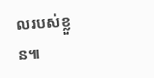លរបស់ខ្លួន៕